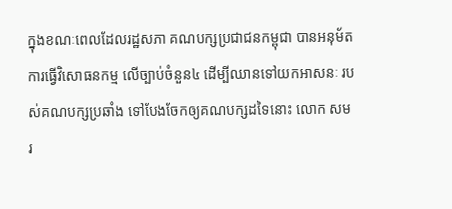ក្នុងខណៈពេលដែលរដ្ឋសភា គណបក្សប្រជាជនកម្ពុជា បានអនុម័តការធ្វើវិសោធនកម្ម លើច្បាប់ចំនួន៤ ដើម្បីឈានទៅយកអាសនៈ របស់គណបក្សប្រឆាំង ទៅបែងចែកឲ្យគណបក្សដទៃនោះ លោក សម រ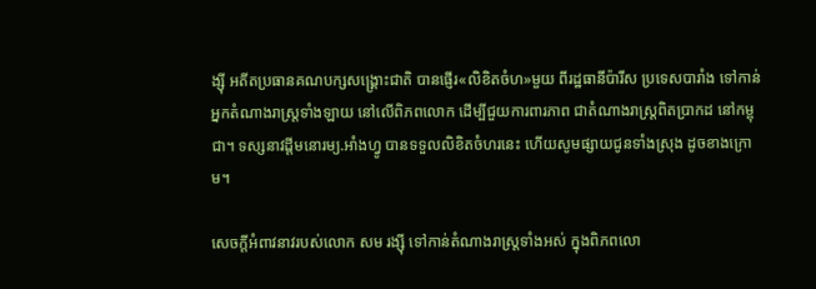ង្ស៊ី អតីតប្រធានគណបក្សសង្គ្រោះជាតិ បានផ្ញើរ«លិខិតចំហ»មួយ ពីរដ្ឋធានីប៉ារីស ប្រទេសបារាំង ទៅកាន់អ្នកតំណាងរាស្ត្រទាំងឡាយ នៅលើពិភពលោក ដើម្បីជួយការពារភាព ជាតំណាងរាស្ត្រពិតប្រាកដ នៅកម្ពុជា។ ទស្សនាវដ្ដីមនោរម្យ.អាំងហ្វូ បានទទួលលិខិតចំហរនេះ ហើយសូមផ្សាយជូនទាំងស្រុង ដូចខាងក្រោម។

សេចក្តីអំពាវនាវរបស់លោក សម រង្ស៊ី ទៅកាន់តំណាងរាស្ត្រទាំងអស់ ក្នុងពិភពលោ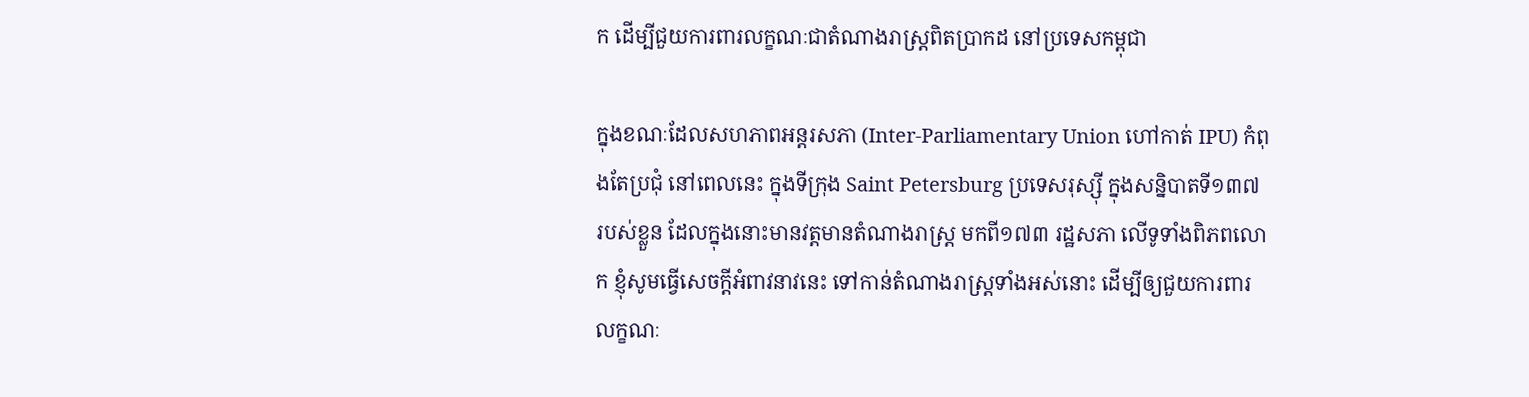ក ដើម្បីជួយការពារលក្ខណៈជាតំណាងរាស្ត្រពិតប្រាកដ នៅប្រទេសកម្ពុជា

ក្នុងខណៈដែលសហភាពអន្តរសភា (Inter-Parliamentary Union ហៅកាត់ IPU) កំពុងតែប្រជុំ នៅពេលនេះ ក្នុងទីក្រុង Saint Petersburg ប្រទេសរុស្ស៊ី ក្នុងសន្និបាតទី១៣៧ របស់ខ្លួន ដែលក្នុងនោះមានវត្តមានតំណាងរាស្ត្រ មកពី១៧៣ រដ្ឋសភា លើទូទាំងពិភពលោក ខ្ញុំសូមធ្វើសេចក្តីអំពាវនាវនេះ ទៅកាន់តំណាងរាស្ត្រទាំងអស់នោះ ដើម្បីឲ្យជួយការពារលក្ខណៈ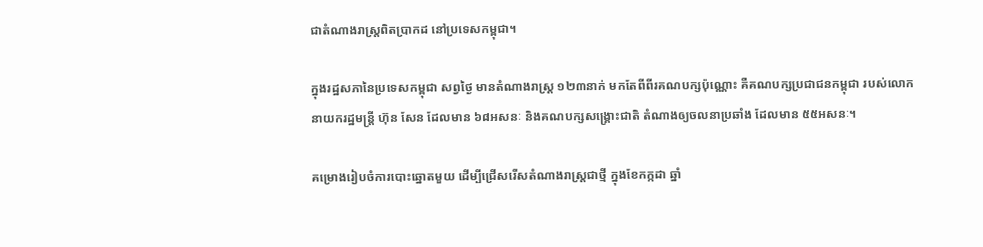ជាតំណាងរាស្ត្រពិតប្រាកដ នៅប្រទេសកម្ពុជា។

ក្នុងរដ្ឋសភានៃប្រទេសកម្ពុជា សព្វថ្ងៃ មានតំណាងរាស្ត្រ ១២៣នាក់ មកតែពីពីរគណបក្សប៉ុណ្ណោះ គឺគណបក្សប្រជាជនកម្ពុជា របស់លោកនាយករដ្ឋមន្ត្រី ហ៊ុន សែន ដែលមាន ៦៨អសនៈ និងគណបក្សសង្គ្រោះជាតិ តំណាងឲ្យចលនាប្រឆាំង ដែលមាន ៥៥អសនៈ។

គម្រោងរៀបចំការបោះឆ្នោតមួយ ដើម្បីជ្រើសរើសតំណាងរាស្ត្រជាថ្មី ក្នុងខែកក្កដា ឆ្នាំ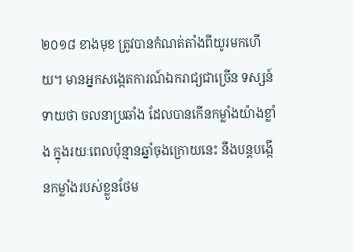២០១៨ ខាងមុខ ត្រូវបានកំណត់តាំងពីយូរមកហើយ។ មានអ្នកសង្កេតការណ៍ឯករាជ្យជាច្រើន ទស្សន៍ទាយថា ចលនាប្រឆាំង ដែលបានកើនកម្លាំងយ៉ាងខ្លាំង ក្នុងរយៈពេលប៉ុន្មានឆ្នាំចុងក្រោយនេះ នឹងបន្តបង្កើនកម្លាំងរបស់ខ្លួនថែម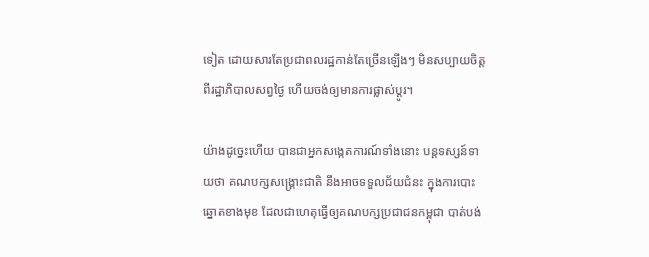ទៀត ដោយសារតែប្រជាពលរដ្ឋកាន់តែច្រើនឡើងៗ មិនសប្បាយចិត្តពីរដ្ឋាភិបាលសព្វថ្ងៃ ហើយចង់ឲ្យមានការផ្លាស់ប្តូរ។

យ៉ាងដូច្នេះហើយ បានជាអ្នកសង្កេតការណ៍ទាំងនោះ បន្តទស្សន៍ទាយថា គណបក្សសង្គ្រោះជាតិ នឹងអាចទទួលជ័យជំនះ ក្នុងការបោះឆ្នោតខាងមុខ ដែលជាហេតុធ្វើឲ្យគណបក្សប្រជាជនកម្ពុជា បាត់បង់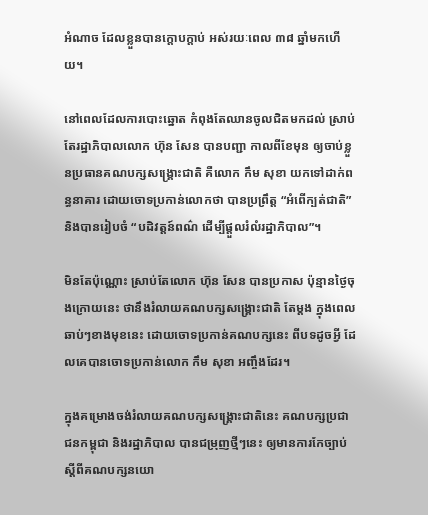អំណាច ដែលខ្លួនបានក្តោបក្តាប់ អស់រយៈពេល ៣៨ ឆ្នាំមកហើយ។

នៅពេលដែលការបោះឆ្នោត កំពុងតែឈានចូលជិតមកដល់ ស្រាប់តែរដ្ឋាភិបាលលោក ហ៊ុន សែន បានបញ្ជា កាលពីខែមុន ឲ្យចាប់ខ្លួនប្រធានគណបក្សសង្គ្រោះជាតិ គឺលោក កឹម សុខា យកទៅដាក់ពន្ធនាគារ ដោយចោទប្រកាន់លោកថា បានប្រព្រឹត្ត “អំពើក្បត់ជាតិ” និងបានរៀបចំ “បដិវត្តន៍ពណ៌ ដើម្បីផ្តួលរំលំរដ្ឋាភិបាល”។

មិនតែប៉ុណ្ណោះ ស្រាប់តែលោក ហ៊ុន សែន បានប្រកាស ប៉ុន្មានថ្ងៃចុងក្រោយនេះ ថានឹងរំលាយគណបក្សសង្គ្រោះជាតិ តែម្តង ក្នុងពេលឆាប់ៗខាងមុខនេះ ដោយចោទប្រកាន់គណបក្សនេះ ពីបទដូចអ្វី ដែលគេបានចោទប្រកាន់លោក កឹម សុខា អញ្ចឹងដែរ។

ក្នុងគម្រោងចង់រំលាយគណបក្សសង្គ្រោះជាតិនេះ គណបក្សប្រជាជនកម្ពុជា និងរដ្ឋាភិបាល បានជម្រុញថ្មីៗនេះ ឲ្យមានការកែច្បាប់ស្តីពីគណបក្សនយោ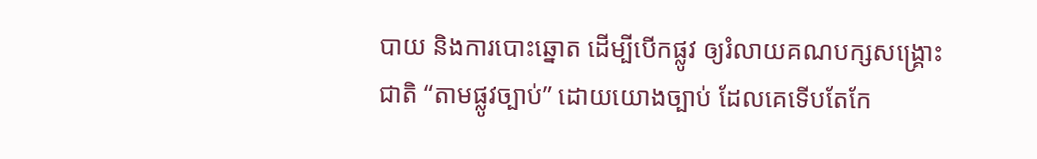បាយ និងការបោះឆ្នោត ដើម្បីបើកផ្លូវ ឲ្យរំលាយគណបក្សសង្គ្រោះជាតិ “តាមផ្លូវច្បាប់” ដោយយោងច្បាប់ ដែលគេទើបតែកែ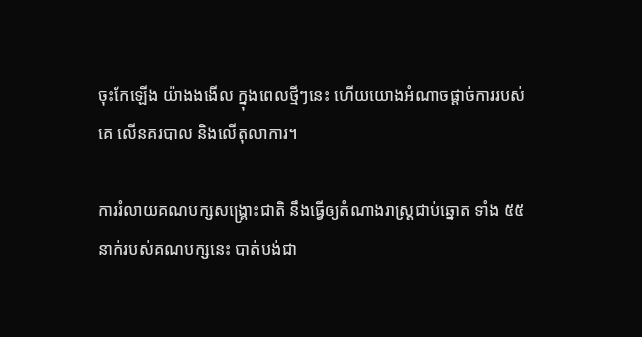ចុះកែឡើង យ៉ាងងងើល ក្នុងពេលថ្មីៗនេះ ហើយយោងអំណាចផ្តាច់ការរបស់គេ លើនគរបាល និងលើតុលាការ។

ការរំលាយគណបក្សសង្គ្រោះជាតិ នឹងធ្វើឲ្យតំណាងរាស្ត្រជាប់ឆ្នោត ទាំង ៥៥ នាក់របស់គណបក្សនេះ បាត់បង់ជា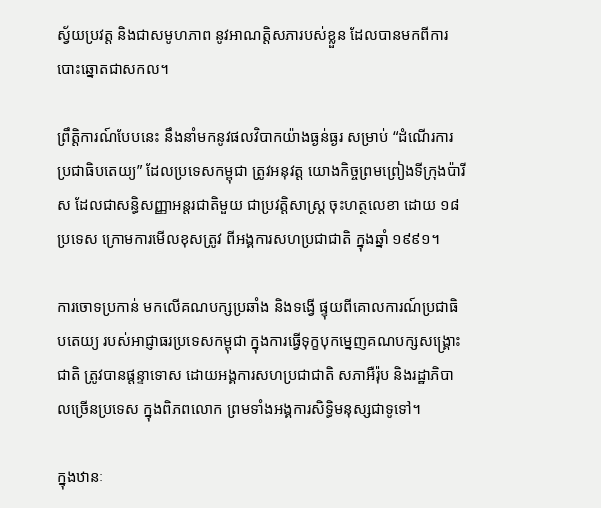ស្វ័យប្រវត្ត និងជាសមូហភាព នូវអាណត្តិសភារបស់ខ្លួន ដែលបានមកពីការបោះឆ្នោតជាសកល។

ព្រឹត្តិការណ៍បែបនេះ នឹងនាំមកនូវផលវិបាកយ៉ាងធ្ងន់ធ្ងរ សម្រាប់ “ដំណើរការប្រជាធិបតេយ្យ” ដែលប្រទេសកម្ពុជា ត្រូវអនុវត្ត យោងកិច្ចព្រមព្រៀងទីក្រុងប៉ារីស ដែលជាសន្ធិសញ្ញាអន្តរជាតិមួយ ជាប្រវត្តិសាស្ត្រ ចុះហត្ថលេខា ដោយ ១៨ប្រទេស ក្រោមការមើលខុសត្រូវ ពីអង្គការសហប្រជាជាតិ ក្នុងឆ្នាំ ១៩៩១។

ការចោទប្រកាន់ មកលើគណបក្សប្រឆាំង និងទង្វើ ផ្ទុយពីគោលការណ៍ប្រជាធិបតេយ្យ របស់អាជ្ញាធរប្រទេសកម្ពុជា ក្នុងការធ្វើទុក្ខបុកម្នេញគណបក្សសង្គ្រោះជាតិ ត្រូវបានផ្តន្ទាទោស ដោយអង្គការសហប្រជាជាតិ សភាអឺរ៉ុប និងរដ្ឋាភិបាលច្រើនប្រទេស ក្នុងពិភពលោក ព្រមទាំងអង្គការសិទ្ធិមនុស្សជាទូទៅ។

ក្នុងឋានៈ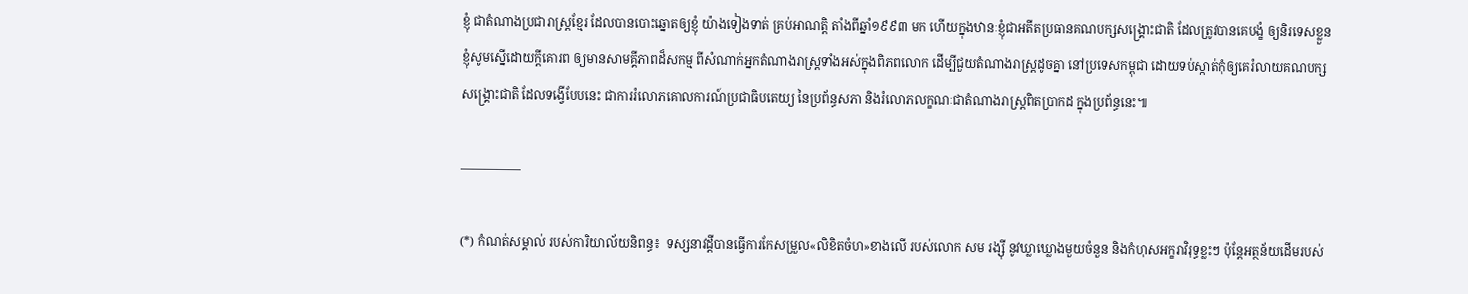ខ្ញុំ ជាតំណាងប្រជារាស្ត្រខ្មែរ ដែលបានបោះឆ្នោតឲ្យខ្ញុំ យ៉ាងទៀងទាត់ គ្រប់អាណត្តិ តាំងពីឆ្នាំ១៩៩៣ មក ហើយក្នុងឋានៈខ្ញុំជាអតីតប្រធានគណបក្សសង្គ្រោះជាតិ ដែលត្រូវបានគេបង្ខំ ឲ្យនិរទេសខ្លួន ខ្ញុំសូមស្នើដោយក្តីគោរព ឲ្យមានសាមគ្គីភាពដ៏សកម្ម ពីសំណាក់អ្នកតំណាងរាស្ត្រទាំងអស់ក្នុងពិភពលោក ដើម្បីជួយតំណាងរាស្ត្រដូចគ្នា នៅប្រទេសកម្ពុជា ដោយទប់ស្កាត់កុំឲ្យគេរំលាយគណបក្សសង្គ្រោះជាតិ ដែលទង្វើបែបនេះ ជាការរំលោភគោលការណ៍ប្រជាធិបតេយ្យ នៃប្រព័ន្ធសភា និងរំលោភលក្ខណៈជាតំណាងរាស្ត្រពិតប្រាកដ ក្នុងប្រព័ន្ធនេះ៕

—————

(*) កំណត់សម្គាល់ របស់ការិយាល័យនិពន្ធ៖  ទស្សនាវដ្ដីបានធ្វើការកែសម្រួល«លិខិតចំហ»ខាងលើ របស់លោក សម រង្ស៊ី នូវឃ្លាឃ្លោងមួយចំនួន និងកំហុសអក្ខរាវិរុទ្ធខ្លះៗ ប៉ុន្តែអត្ថន័យដើមរបស់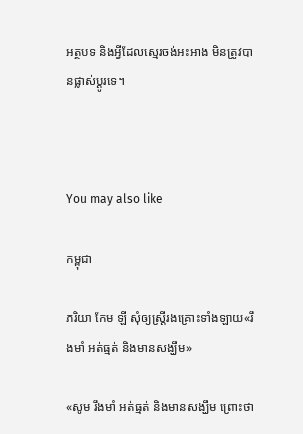អត្ថបទ និងអ្វីដែលស្មេរចង់អះអាង មិនត្រូវបានផ្លាស់ប្ដូរទេ។



You may also like

កម្ពុជា

ភរិយា កែម ឡី សុំឲ្យស្ត្រីរងគ្រោះទាំងឡាយ«រឹងមាំ អត់ធ្មត់ និងមានសង្ឃឹម»

«សូម រឹងមាំ អត់ធ្មត់ និងមានសង្ឃឹម ព្រោះថា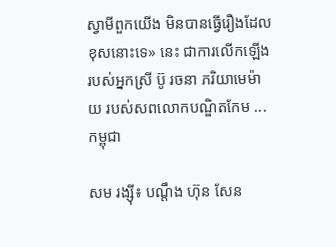ស្វាមីពួកយើង មិនបានធ្វើរឿងដែលខុសនោះទេ» នេះ ជាការលើកឡើងរបស់អ្នកស្រី ប៊ូ រចនា ភរិយាមេម៉ាយ របស់សពលោកបណ្ឌិតកែម ...
កម្ពុជា

សម រង្ស៊ី៖ បណ្ដឹង ហ៊ុន សែន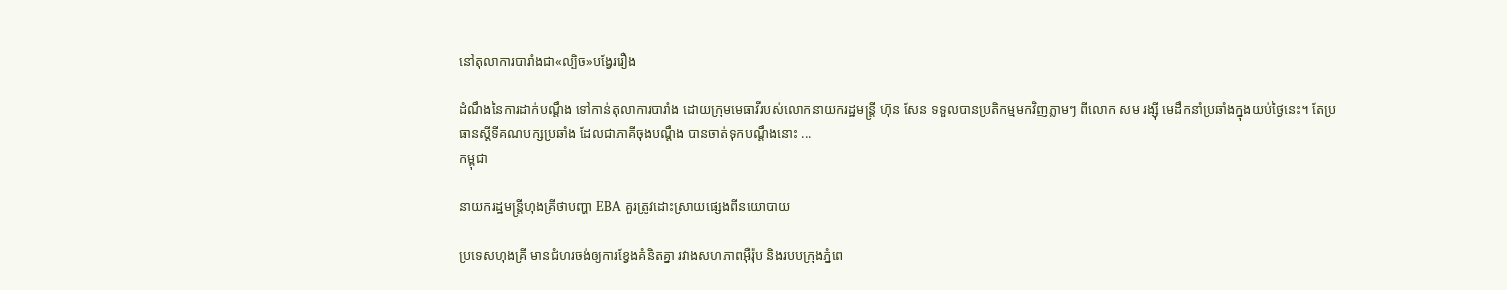នៅតុលាការបារាំងជា«ល្បិច»បង្វែររឿង

ដំណឹងនៃការដាក់បណ្ដឹង ទៅកាន់តុលាការបារាំង ដោយក្រុមមេធាវីរបស់លោកនាយករដ្ឋមន្ត្រី ហ៊ុន សែន ទទួលបានប្រតិកម្មមកវិញភ្លាមៗ ពីលោក សម រង្ស៊ី មេដឹកនាំប្រឆាំងក្នុងយប់ថ្ងៃនេះ។ តែប្រធានស្ដីទីគណបក្សប្រឆាំង ដែលជាភាគីចុងបណ្ដឹង បានចាត់ទុកបណ្ដឹងនោះ ...
កម្ពុជា

នាយករដ្ឋមន្ត្រីហុងគ្រីថាបញ្ហា EBA គួរត្រូវដោះស្រាយផ្សេងពីនយោបាយ

ប្រទេសហុងគ្រី មានជំហរចង់ឲ្យការខ្វែងគំនិតគ្នា រវាងសហភាពអ៊ឺរ៉ុប និងរបបក្រុងភ្នំពេ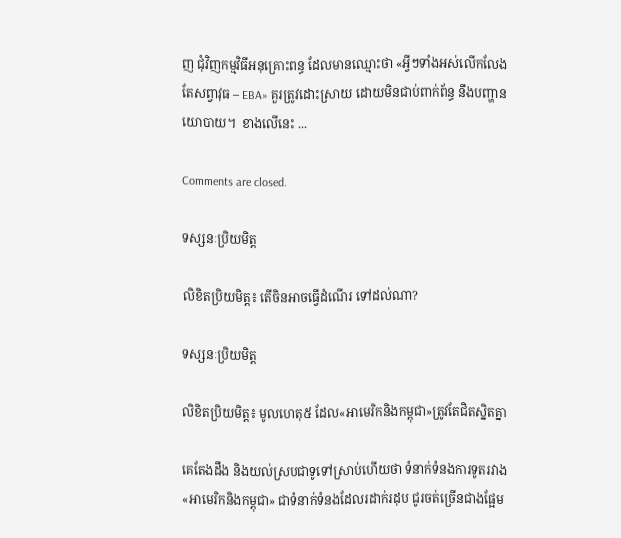ញ ជុំវិញកម្មវិធីអនុគ្រោះពន្ធ ដែលមានឈ្មោះថា «អ្វីៗទាំងអស់លើកលែងតែសព្វាវុធ – EBA» គួរត្រូវដោះស្រាយ ដោយមិនជាប់ពាក់ព័ន្ធ នឹងបញ្ហានយោបាយ។  ខាងលើនេះ ...

Comments are closed.

ទស្សនៈប្រិយមិត្ត

លិខិតប្រិយមិត្ត៖ តើចិនអាចធ្វើដំណើរ ទៅដល់ណា?

ទស្សនៈប្រិយមិត្ត

លិខិតប្រិយមិត្ត៖ មូលហេតុ៥ ដែល«អាមេរិកនិងកម្ពុជា»ត្រូវតែជិតស្និតគ្នា

គេតែងដឹង និងយល់ស្របជាទូទៅស្រាប់ហើយថា ទំនាក់ទំនងការទូតរវាង«អាមេរិកនិងកម្ពុជា» ជាទំនាក់ទំនងដែលរដាក់រដុប ជូរចត់ច្រើនជាងផ្អែម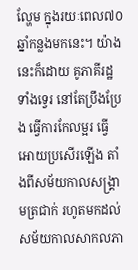ល្ហែម ក្នុងរយៈពេល៧០ឆ្នាំកន្លងមកនេះ។ យ៉ាងនេះក៏ដោយ គូភាគីរដ្ឋទាំងទ្វេរ នៅតែប្រឹងប្រែង ធ្វើការកែលម្អរ ធ្វើអោយប្រសើរឡើង តាំងពីសម័យកាលសង្គ្រាមត្រជាក់ រហូតមកដល់សម័យកាលសាកលភា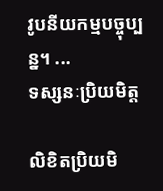វូបនីយកម្មបច្ចុប្បន្ន។ ...
ទស្សនៈប្រិយមិត្ត

លិខិតប្រិយមិ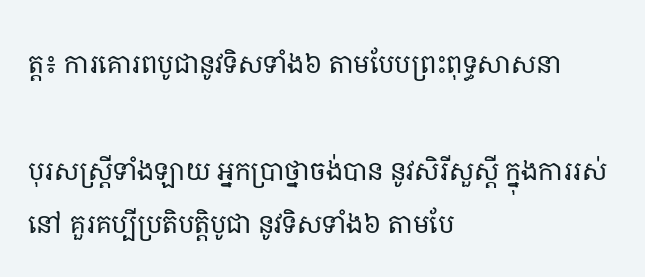ត្ត៖ ការគោរពបូជានូវទិសទាំង៦ តាមបែបព្រះពុទ្ធសាសនា

បុរសស្រ្តីទាំងឡាយ អ្នកប្រាថ្នាចង់បាន នូវសិរីសួស្តី ក្នុងការរស់នៅ គួរគប្បីប្រតិបត្តិបូជា នូវទិសទាំង៦ តាមបែ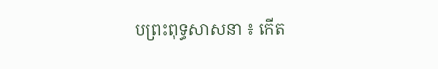បព្រះពុទ្ធសាសនា ៖ កើត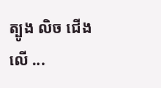ត្បូង លិច ជើង លើ ...